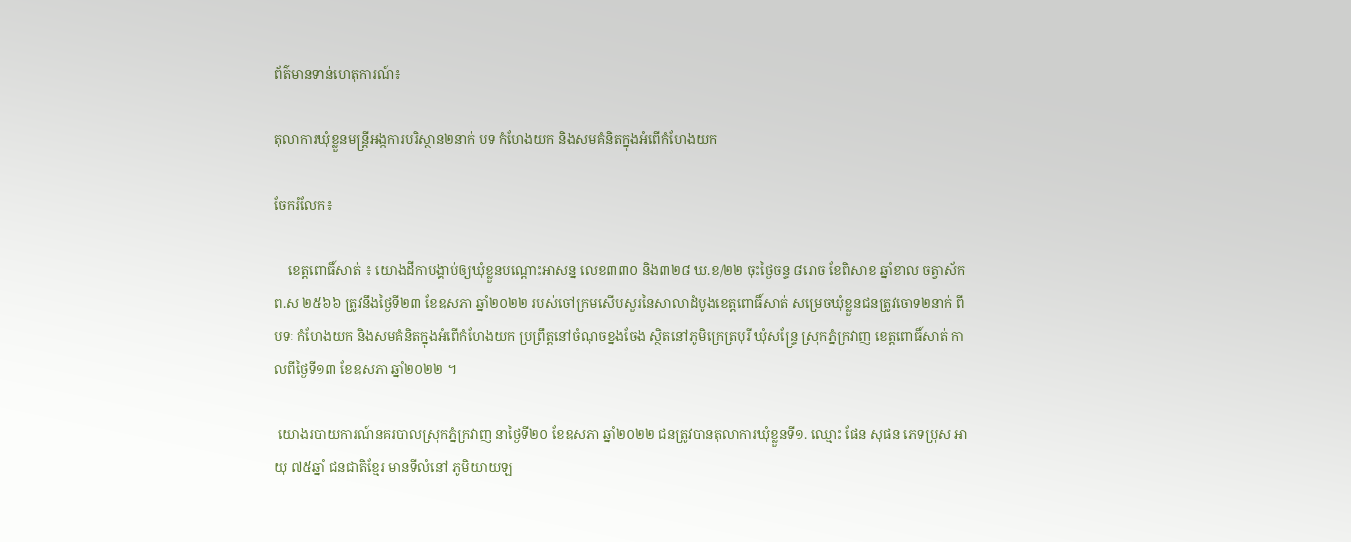ព័ត៌មានទាន់ហេតុការណ៍៖

តុលាការឃុំខ្លួនមន្ត្រីអង្កការបរិស្ថាន២នាក់ បទ កំហែងយក និងសមគំនិតក្នុងអំពើកំហែងយក

ចែករំលែក៖

    ខេត្តពោធិ៍សាត់ ៖ យោងដីកាបង្គាប់ឲ្យឃុំខ្លួនបណ្ដោះអាសន្ន លេខ៣៣០ និង៣២៨ ឃ.ខ/២២ ចុះថ្ងៃចន្ទ ៨រោច ខែពិសាខ ឆ្នាំខាល ចត្វាស័ក ព.ស ២៥៦៦ ត្រូវនឹងថ្ងៃទី២៣ ខែឧសភា ឆ្នាំ២០២២ របស់ចៅក្រមសើបសួរនៃសាលាដំបូងខេត្តពោធិ៍សាត់ សម្រេចឃុំខ្លួនជនត្រូវចោទ២នាក់ ពីបទៈ កំហែងយក និងសមគំនិតក្នុងអំពើកំហែងយក ប្រព្រឹត្តនៅចំណុចខ្នងចែង ស្ថិតនៅភូមិក្រេត្របុរី ឃុំសន្រ្ទែ ស្រុកភ្នំក្រវាញ ខេត្តពោធិ៍សាត់ កាលពីថ្ងៃទី១៣ ខែឧសភា ឆ្នាំ២០២២ ។

 យោងរបាយការណ៍នគរបាលស្រុកភ្នំក្រវាញ នាថ្ងៃទី២០ ខែឧសភា ឆ្នាំ២០២២ ជនត្រូវបានតុលាការឃុំខ្លួនទី១. ឈ្មោះ ផែន សុផន ភេទប្រុស អាយុ ៧៥ឆ្នាំ ជនជាតិខ្មែរ មានទីលំនៅ ភូមិយាយឡ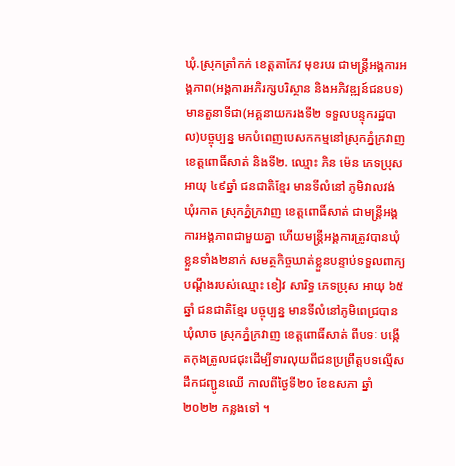ឃុំ.ស្រុកត្រាំកក់ ខេត្តតាកែវ មុខរបរ ជាមន្រ្តីអង្គការអង្គភាព(អង្គការអភិរក្សបរិស្ថាន និងអភិវឌ្ឍន៍ជនបទ)មានតួនាទីជា(អគ្គនាយករងទី២ ទទួលបន្ទុករដ្ឋបាល)បច្ចុប្បន្ន មកបំពេញបេសកកម្មនៅស្រុកភ្នំក្រវាញ ខេត្តពោធិ៍សាត់ និងទី២. ឈ្មោះ ភិន ម៉េន ភេទប្រុស អាយុ ៤៩ឆ្នាំ ជនជាតិខ្មែរ មានទីលំនៅ ភូមិវាលវង់ ឃុំរកាត ស្រុកភ្នំក្រវាញ ខេត្តពោធិ៍សាត់ ជាមន្រ្តីអង្គការអង្គភាពជាមួយគ្នា ហើយមន្ត្រីអង្គការត្រូវបានឃុំខ្លួនទាំង២នាក់ សមត្ថកិច្ចឃាត់ខ្លួនបន្ទាប់ទទួលពាក្យបណ្ដឹងរបស់ឈ្មោះ ខៀវ សារិទ្ធ ភេទប្រុស អាយុ ៦៥ឆ្នាំ ជនជាតិខ្មែរ បច្ចុប្បន្ន មានទីលំនៅភូមិពេជ្របាន ឃុំលាច ស្រុកភ្នំក្រវាញ ខេត្តពោធិ៍សាត់ ពីបទៈ បង្កើតកុងត្រូលជជុះដើម្បីទារលុយពីជនប្រព្រឹត្តបទល្មើសដឹកជញ្ជូនឈើ កាលពីថ្ងៃទី២០ ខែឧសភា ឆ្នាំ២០២២ កន្លងទៅ ។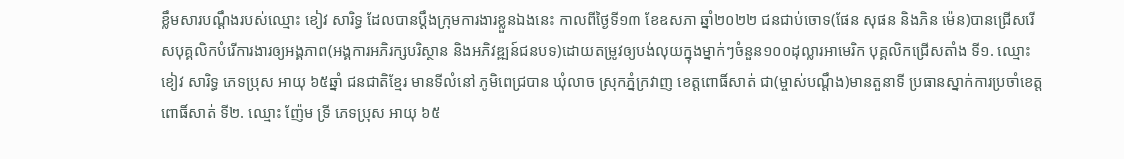ខ្លឹមសារបណ្ដឹងរបស់ឈ្មោះ ខៀវ សារិទ្ធ ដែលបានប្ដឹងក្រុមការងារខ្លួនឯងនេះ កាលពីថ្ងៃទី១៣ ខែឧសភា ឆ្នាំ២០២២ ជនជាប់ចោទ(ផែន សុផន និងភិន ម៉េន)បានជ្រើសរើសបុគ្គលិកបំរើការងារឲ្យអង្គភាព(អង្គការអភិរក្សបរិស្ថាន និងអភិវឌ្ឍន៍ជនបទ)ដោយតម្រូវឲ្យបង់លុយក្នុងម្នាក់ៗចំនួន១០០ដុល្លារអាមេរិក បុគ្គលិកជ្រើសតាំង ទី១. ឈ្មោះ ខៀវ សារិទ្ធ ភេទប្រុស អាយុ ៦៥ឆ្នាំ ជនជាតិខ្មែរ មានទីលំនៅ ភូមិពេជ្របាន ឃុំលាច ស្រុកភ្នំក្រវាញ ខេត្តពោធិ៍សាត់ ជា(ម្ចាស់បណ្ដឹង)មានតួនាទី ប្រធានស្នាក់ការប្រចាំខេត្តពោធិ៍សាត់ ទី២. ឈ្មោះ ញ៉ែម ទ្រី ភេទប្រុស អាយុ ៦៥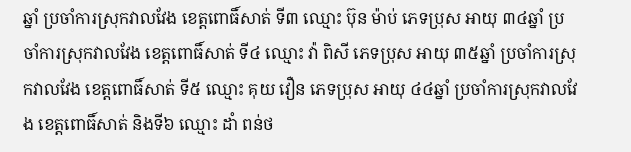ឆ្នាំ ប្រចាំការស្រុកវាលវែង ខេត្តពោធិ៍សាត់ ទី៣ ឈ្មោះ ប៊ុន ម៉ាប់ ភេទប្រុស អាយុ ៣៤ឆ្នាំ ប្រចាំការស្រុកវាលវែង ខេត្តពោធិ៍សាត់ ទី៤ ឈ្មោះ វ៉ា ពិសី ភេទប្រុស អាយុ ៣៥ឆ្នាំ ប្រចាំការស្រុកវាលវែង ខេត្តពោធិ៍សាត់ ទី៥ ឈ្មោះ គុយ វឿន ភេទប្រុស អាយុ ៤៤ឆ្នាំ ប្រចាំការស្រុកវាលវែង ខេត្តពោធិ៍សាត់ និងទី៦ ឈ្មោះ ដាំ ពន់ថ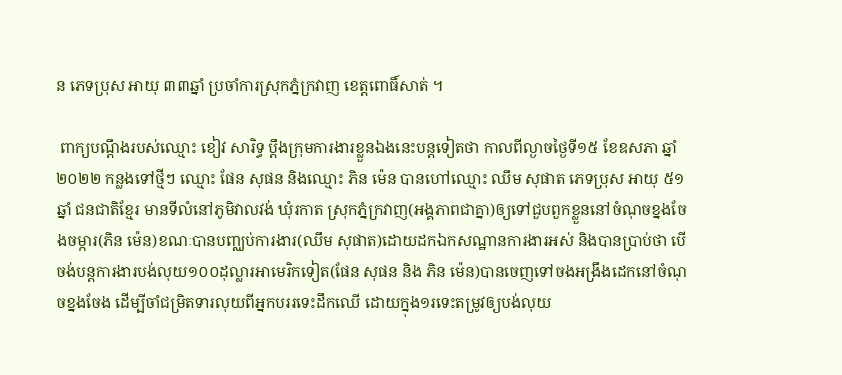ន ភេទប្រុស អាយុ ៣៣ឆ្នាំ ប្រចាំការស្រុកភ្នំក្រវាញ ខេត្តពោធិ៍សាត់ ។

 ពាក្យបណ្ដឹងរបស់ឈ្មោះ ខៀវ សារិទ្ធ ប្ដឹងក្រុមការងារខ្លួនឯងនេះបន្តទៀតថា កាលពីល្ងាចថ្ងៃទី១៥ ខែឧសភា ឆ្នាំ២០២២ កន្លងទៅថ្មីៗ ឈ្មោះ ផែន សុផន និងឈ្មោះ ភិន ម៉េន បានហៅឈ្មោះ ឈឹម សុផាត ភេទប្រុស អាយុ ៥១ឆ្នាំ ជនជាតិខ្មែរ មានទីលំនៅភូមិវាលវង់ ឃុំរកាត ស្រុកភ្នំក្រវាញ(អង្គភាពជាគ្នា)ឲ្យទៅជួបពួកខ្លួននៅចំណុចខ្នងចែងចម្ការ(ភិន ម៉េន)ខណៈបានបញ្ឈប់ការងារ(ឈឹម សុផាត)ដោយដកឯកសណ្ឋានការងារអស់ និងបានប្រាប់ថា បើចង់បន្តការងារបង់លុយ១០០ដុល្លារអាមេរិកទៀត(ផែន សុផន និង ភិន ម៉េន)បានចេញទៅចងអង្រឹងដេកនៅចំណុចខ្នងចែង ដើម្បីចាំជម្រិតទារលុយពីអ្នកបររទេះដឹកឈើ ដោយក្នុង១រទេះតម្រូវឲ្យបង់លុយ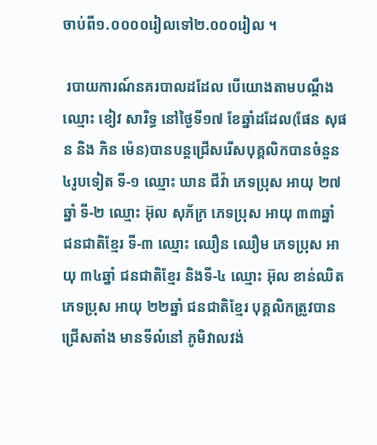ចាប់ពី១.០០០០រៀលទៅ២.០០០រៀល ។

 របាយការណ៍នគរបាលដដែល បើយោងតាមបណ្ដឹងឈ្មោះ ខៀវ សារិទ្ធ នៅថ្ងៃទី១៧ ខែឆ្នាំដដែល(ផែន សុផន និង ភិន ម៉េន)បានបន្តជ្រើសរើសបុគ្គលិកបានចំនួន៤រូបទៀត ទី-១ ឈ្មោះ ឃាន ជីវ៉ា ភេទប្រុស អាយុ ២៧ឆ្នាំ ទី-២ ឈ្មោះ អ៊ុល សុភ័ក្រ ភេទប្រុស អាយុ ៣៣ឆ្នាំ ជនជាតិខ្មែរ ទី-៣ ឈ្មោះ ឈឿន ឈឿម ភេទប្រុស អាយុ ៣៤ឆ្នាំ ជនជាតិខ្មែរ និងទី-៤ ឈ្មោះ អ៊ុល ខាន់ឈិត ភេទប្រុស អាយុ ២២ឆ្នាំ ជនជាតិខ្មែរ បុគ្គលិកត្រូវបានជ្រើសតាំង មានទីលំនៅ ភូមិវាលវង់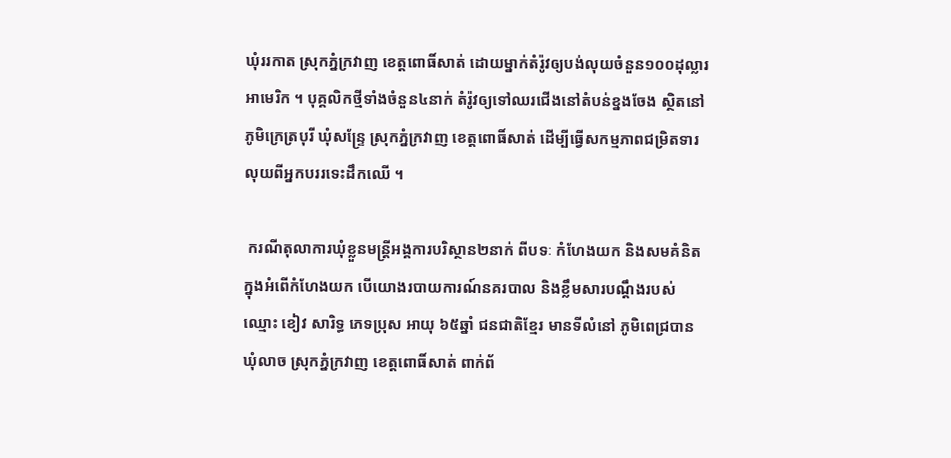ឃុំររកាត ស្រុកភ្នំក្រវាញ ខេត្តពោធិ៍សាត់ ដោយម្នាក់តំរ៉ូវឲ្យបង់លុយចំនួន១០០ដុល្លារអាមេរិក ។ បុគ្គលិកថ្មីទាំងចំនួន៤នាក់ តំរ៉ូវឲ្យទៅឈរជើងនៅតំបន់ខ្នងចែង ស្ថិតនៅភូមិក្រេត្របុរី ឃុំសន្រ្ទែ ស្រុកភ្នំក្រវាញ ខេត្តពោធិ៍សាត់ ដើម្បីធ្វើសកម្មភាពជម្រិតទារលុយពីអ្នកបររទេះដឹកឈើ ។

 ករណីតុលាការឃុំខ្លួនមន្រ្តីអង្គការបរិស្ថាន២នាក់ ពីបទៈ កំហែងយក និងសមគំនិតក្នុងអំពើកំហែងយក បើយោងរបាយការណ៍នគរបាល និងខ្លឹមសារបណ្ដឹងរបស់ ឈ្មោះ ខៀវ សារិទ្ធ ភេទប្រុស អាយុ ៦៥ឆ្នាំ ជនជាតិខ្មែរ មានទីលំនៅ ភូមិពេជ្របាន ឃុំលាច ស្រុកភ្នំក្រវាញ ខេត្តពោធិ៍សាត់ ពាក់ព័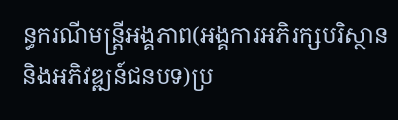ន្ធករណីមន្ត្រីអង្គភាព(អង្គការអភិរក្សបរិស្ថាន និងអភិវឌ្ឍន៍ជនបទ)ប្រ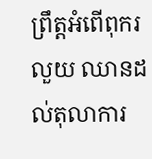ព្រឹត្តអំពើពុករលួយ ឈានដល់តុលាការ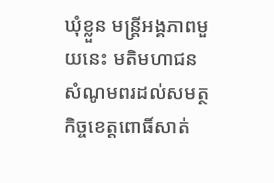ឃុំខ្លួន មន្ត្រីអង្គភាពមួយនេះ មតិមហាជនសំណូមពរដល់សមត្ថកិច្ចខេត្តពោធិ៍សាត់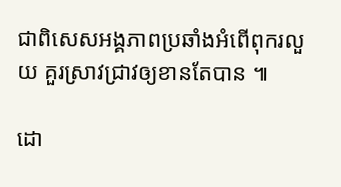ជាពិសេសអង្គភាពប្រឆាំងអំពើពុករលួយ គួរស្រាវជ្រាវឲ្យខានតែបាន ៕

ដោ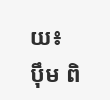យ៖ ប៉ឹម ពិ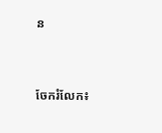ន


ចែករំលែក៖